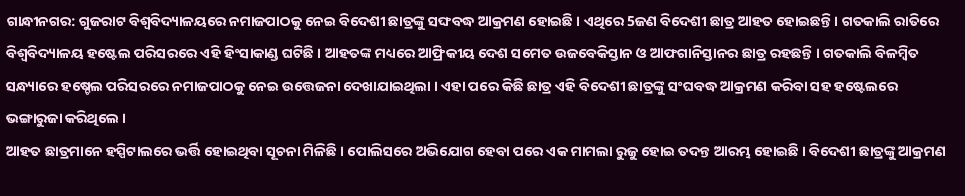ଗାନ୍ଧୀନଗର: ଗୁଜରାଟ ବିଶ୍ବବିଦ୍ୟାଳୟରେ ନମାଜପାଠକୁ ନେଇ ବିଦେଶୀ ଛାତ୍ରଙ୍କୁ ସଙ୍ଘବଦ୍ଧ ଆକ୍ରମଣ ହୋଇଛି । ଏଥିରେ 5ଜଣ ବିଦେଶୀ ଛାତ୍ର ଆହତ ହୋଇଛନ୍ତି । ଗତକାଲି ରାତିରେ ବିଶ୍ବବିଦ୍ୟାଳୟ ହଷ୍ଟେଲ ପରିସରରେ ଏହି ହିଂସାକାଣ୍ଡ ଘଟିଛି । ଆହତଙ୍କ ମଧ୍ୟରେ ଆଫ୍ରିକୀୟ ଦେଶ ସମେତ ଉଜବେକିସ୍ତାନ ଓ ଆଫଗାନିସ୍ତାନର ଛାତ୍ର ରହଛନ୍ତି । ଗତକାଲି ବିଳମ୍ବିତ ସନ୍ଧ୍ୟାରେ ହଷ୍ଚେଲ ପରିସରରେ ନମାଜପାଠକୁ ନେଇ ଉତ୍ତେଜନା ଦେଖାଯାଇଥିଲା । ଏହା ପରେ କିଛି ଛାତ୍ର ଏହି ବିଦେଶୀ ଛାତ୍ରଙ୍କୁ ସଂଘବଦ୍ଧ ଆକ୍ରମଣ କରିବା ସହ ହଷ୍ଟେଲରେ ଭଙ୍ଗାରୁଜା କରିଥିଲେ ।
ଆହତ ଛାତ୍ରମାନେ ହସ୍ପିଟାଲରେ ଭର୍ତ୍ତି ହୋଇଥିବା ସୂଚନା ମିଳିଛି । ପୋଲିସରେ ଅଭିଯୋଗ ହେବା ପରେ ଏକ ମାମଲା ରୁଜୁ ହୋଇ ତଦନ୍ତ ଆରମ୍ଭ ହୋଇଛି । ବିଦେଶୀ ଛାତ୍ରଙ୍କୁ ଆକ୍ରମଣ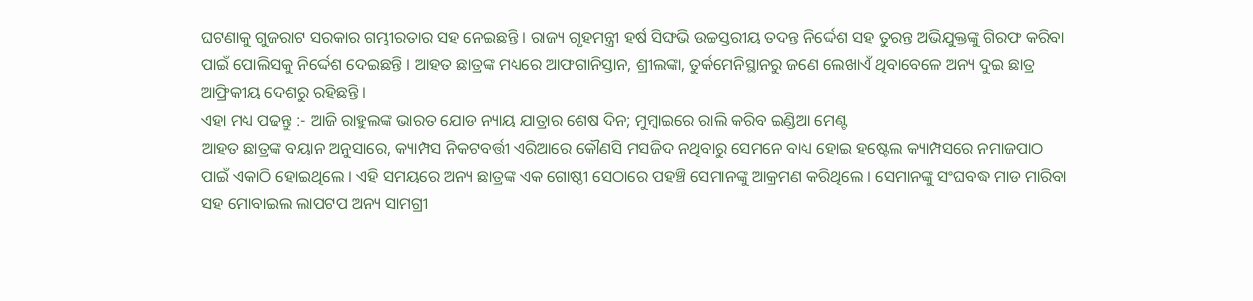ଘଟଣାକୁ ଗୁଜରାଟ ସରକାର ଗମ୍ଭୀରତାର ସହ ନେଇଛନ୍ତି । ରାଜ୍ୟ ଗୃହମନ୍ତ୍ରୀ ହର୍ଷ ସିଙ୍ଘଭି ଉଚ୍ଚସ୍ତରୀୟ ତଦନ୍ତ ନିର୍ଦ୍ଦେଶ ସହ ତୁରନ୍ତ ଅଭିଯୁକ୍ତଙ୍କୁ ଗିରଫ କରିବା ପାଇଁ ପୋଲିସକୁ ନିର୍ଦ୍ଦେଶ ଦେଇଛନ୍ତି । ଆହତ ଛାତ୍ରଙ୍କ ମଧ୍ୟରେ ଆଫଗାନିସ୍ତାନ, ଶ୍ରୀଲଙ୍କା, ତୁର୍କମେନିସ୍ଥାନରୁ ଜଣେ ଲେଖାଏଁ ଥିବାବେଳେ ଅନ୍ୟ ଦୁଇ ଛାତ୍ର ଆଫ୍ରିକୀୟ ଦେଶରୁ ରହିଛନ୍ତି ।
ଏହା ମଧ୍ୟ ପଢନ୍ତୁ :- ଆଜି ରାହୁଲଙ୍କ ଭାରତ ଯୋଡ ନ୍ୟାୟ ଯାତ୍ରାର ଶେଷ ଦିନ; ମୁମ୍ବାଇରେ ରାଲି କରିବ ଇଣ୍ଡିଆ ମେଣ୍ଟ
ଆହତ ଛାତ୍ରଙ୍କ ବୟାନ ଅନୁସାରେ, କ୍ୟାମ୍ପସ ନିକଟବର୍ତ୍ତୀ ଏରିଆରେ କୌଣସି ମସଜିଦ ନଥିବାରୁ ସେମନେ ବାଧ୍ୟ ହୋଇ ହଷ୍ଟେଲ କ୍ୟାମ୍ପସରେ ନମାଜପାଠ ପାଇଁ ଏକାଠି ହୋଇଥିଲେ । ଏହି ସମୟରେ ଅନ୍ୟ ଛାତ୍ରଙ୍କ ଏକ ଗୋଷ୍ଠୀ ସେଠାରେ ପହଞ୍ଚି ସେମାନଙ୍କୁ ଆକ୍ରମଣ କରିଥିଲେ । ସେମାନଙ୍କୁ ସଂଘବଦ୍ଧ ମାଡ ମାରିବା ସହ ମୋବାଇଲ ଲାପଟପ ଅନ୍ୟ ସାମଗ୍ରୀ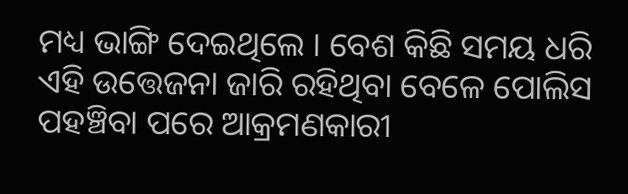ମଧ୍ୟ ଭାଙ୍ଗି ଦେଇଥିଲେ । ବେଶ କିଛି ସମୟ ଧରି ଏହି ଉତ୍ତେଜନା ଜାରି ରହିଥିବା ବେଳେ ପୋଲିସ ପହଞ୍ଚିବା ପରେ ଆକ୍ରମଣକାରୀ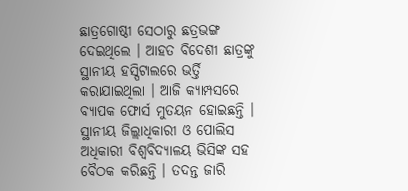ଛାତ୍ରଗୋଷ୍ଠୀ ସେଠାରୁ ଛତ୍ରଭଙ୍ଗ ଦେଇଥିଲେ । ଆହତ ବିଦେଶୀ ଛାତ୍ରଙ୍କୁ ସ୍ଥାନୀୟ ହସ୍ପିଟାଲରେ ଭର୍ତ୍ତି କରାଯାଇଥିଲା । ଆଜି କ୍ୟାମ୍ପସରେ ବ୍ୟାପକ ଫୋର୍ସ ମୁତୟନ ହୋଇଛନ୍ତି । ସ୍ଥାନୀୟ ଜିଲ୍ଲାଧିକାରୀ ଓ ପୋଲିସ ଅଧିକାରୀ ବିଶ୍ବବିଦ୍ୟାଳୟ ଭିସିଙ୍କ ସହ ବୈଠକ କରିଛନ୍ତି । ତଦନ୍ତ ଜାରି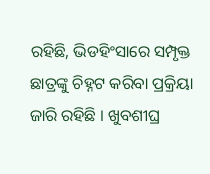ରହିଛି, ଭିଡହିଂସାରେ ସମ୍ପୃକ୍ତ ଛାତ୍ରଙ୍କୁ ଚିହ୍ନଟ କରିବା ପ୍ରକ୍ରିୟା ଜାରି ରହିଛି । ଖୁବଶୀଘ୍ର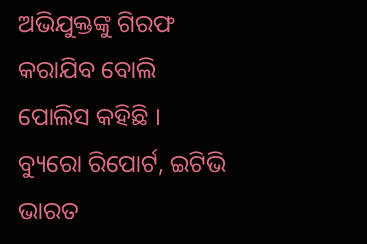ଅଭିଯୁକ୍ତଙ୍କୁ ଗିରଫ କରାଯିବ ବୋଲି ପୋଲିସ କହିଛି ।
ବ୍ୟୁରୋ ରିପୋର୍ଟ, ଇଟିଭି ଭାରତ